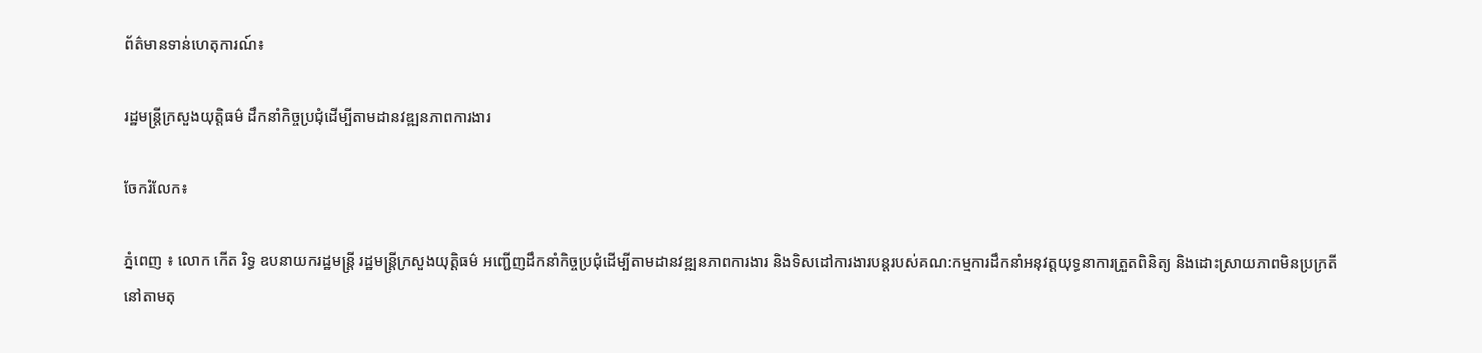ព័ត៌មានទាន់ហេតុការណ៍៖

រដ្ឋមន្ត្រីក្រសួងយុត្តិធម៌ ដឹកនាំកិច្ចប្រជុំដើម្បីតាមដានវឌ្ឍនភាពការងារ

ចែករំលែក៖

ភ្នំពេញ ៖ លោក កើត រិទ្ធ ឧបនាយករដ្ឋមន្ត្រី រដ្ឋមន្ត្រីក្រសួងយុត្តិធម៌ អញ្ជើញដឹកនាំកិច្ចប្រជុំដើម្បីតាមដានវឌ្ឍនភាពការងារ និងទិសដៅការងារបន្តរបស់គណ:កម្មការដឹកនាំអនុវត្តយុទ្ធនាការត្រួតពិនិត្យ និងដោះស្រាយភាពមិនប្រក្រតីនៅតាមតុ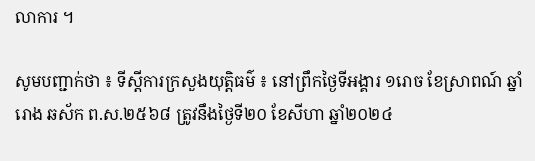លាការ ។

សូមបញ្ជាក់ថា ៖ ទីស្ដីការក្រសួងយុត្តិធម៌ ៖ នៅព្រឹកថ្ងៃទីអង្គារ ១រោច ខែស្រាពណ៍ ឆ្នាំរោង ឆស័ក ព.ស.២៥៦៨ ត្រូវនឹងថ្ងៃទី២០ ខែសីហា ឆ្នាំ២០២៤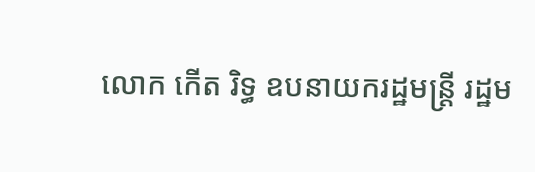លោក កើត រិទ្ធ ឧបនាយករដ្ឋមន្ត្រី រដ្ឋម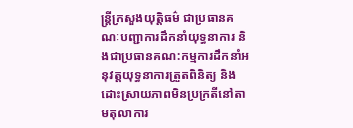ន្ត្រីក្រសួងយុត្តិធម៌ ជាប្រធានគណៈបញ្ជាការដឹកនាំយុទ្ធនាការ និងជាប្រធានគណ:កម្មការដឹកនាំអនុវត្តយុទ្ធនាការត្រួតពិនិត្យ និងដោះស្រាយភាពមិនប្រក្រតីនៅតាមតុលាការ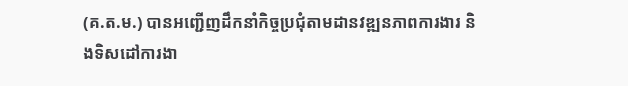(គ.ត.ម.) បានអញ្ជើញដឹកនាំកិច្ចប្រជុំតាមដានវឌ្ឍនភាពការងារ និងទិសដៅការងា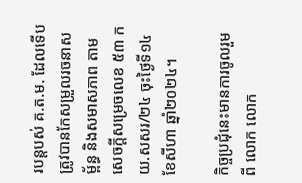របន្តបស់ គ.ត.ម. ដែលទើបត្រូវបានកែសម្រួលរចនាសម្ព័ន្ធ និងសមាសភាព តាមសេចក្ដីសម្រេចលេខ ៥៣ កយ.សសរ/២៤ ចុះថ្ងៃទី១៤ ខែសីហា ឆ្នាំ២០២៤។

កិច្ចប្រជុំនេះមានការចូលរួមពី លោក លោក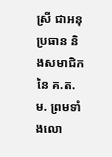ស្រី ជាអនុប្រធាន និងសមាជិកនៃ គ.ត.ម. ព្រមទាំងលោ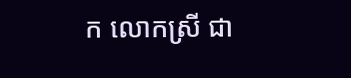ក លោកស្រី ជា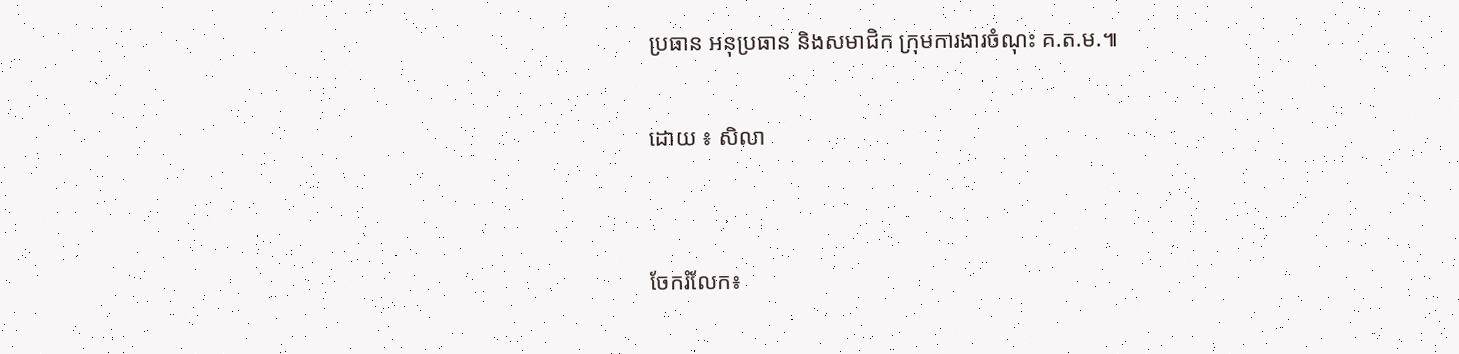ប្រធាន អនុប្រធាន និងសមាជិក ក្រុមការងារចំណុះ គ.ត.ម.៕

ដោយ ៖ សិលា


ចែករំលែក៖